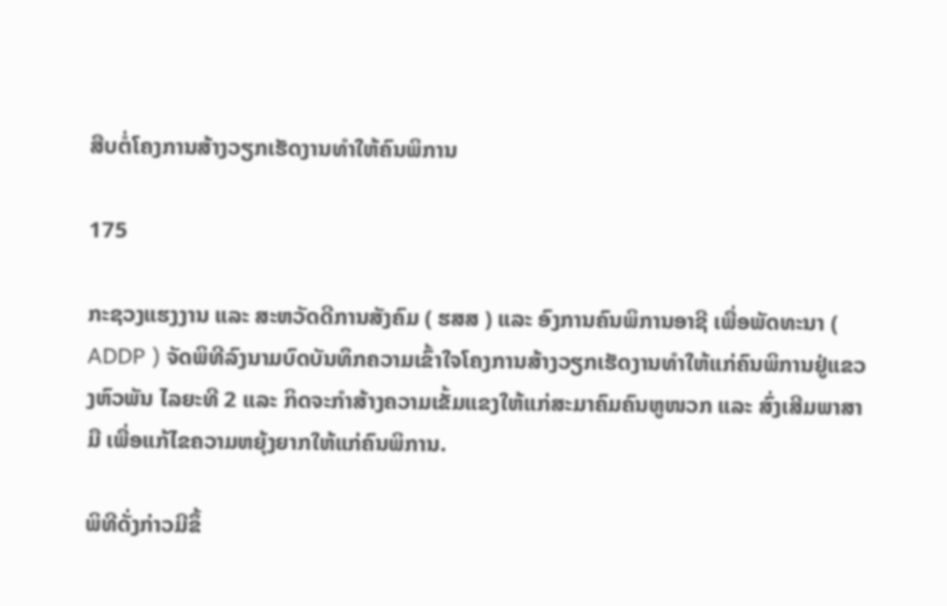ສືບຕໍ່ໂຄງການສ້າງວຽກເຮັດງານທຳໃຫ້ຄົນພິການ

175

ກະຊວງແຮງງານ ແລະ ສະຫວັດດີການສັງຄົມ ( ຮສສ ) ແລະ ອົງການຄົນພິການອາຊີ ເພື່ອພັດທະນາ ( ADDP ) ຈັດພິທີລົງນາມບົດບັນທຶກຄວາມເຂົ້າໃຈໂຄງການສ້າງວຽກເຮັດງານທຳໃຫ້ແກ່ຄົນພິການຢູ່ແຂວງຫົວພັນ ໄລຍະທີ 2 ແລະ ກິດຈະກໍາສ້າງຄວາມເຂັ້ມແຂງໃຫ້ແກ່ສະມາຄົມຄົນຫູໜວກ ແລະ ສົ່ງເສີມພາສາມື ເພື່ອແກ້ໄຂຄວາມຫຍຸ້ງຍາກໃຫ້ແກ່ຄົນພິການ.

ພິທີດັ່ງກ່າວມີຂຶ້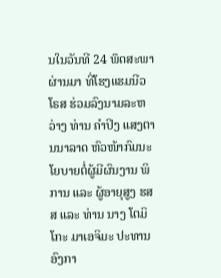ນໃນວັນທີ 24 ພຶດສະພາຜ່ານມາ ທີ່ໂຮງແຮມນີວໂຣສ ຮ່ວມລົງນາມລະຫວ່າງ ທ່ານ ຄຳປິງ ແສງຕານນາລາດ ຫົວໜ້າກົມນະໂຍບາຍຕໍ່ຜູ້ມີຜົນງານ ພິການ ແລະ ຜູ້ອາຍຸສູງ ຮສສ ແລະ ທ່ານ ນາງ ໂຕມິໂກະ ມາເອຈິມະ ປະທານອົງກາ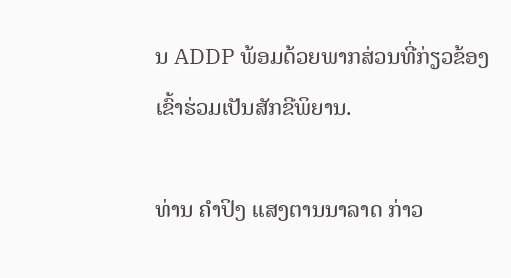ນ ADDP ພ້ອມດ້ວຍພາກສ່ວນທີ່ກ່ຽວຂ້ອງເຂົ້າຮ່ວມເປັນສັກຂີພິຍານ.

ທ່ານ ຄຳປິງ ແສງຕານນາລາດ ກ່າວ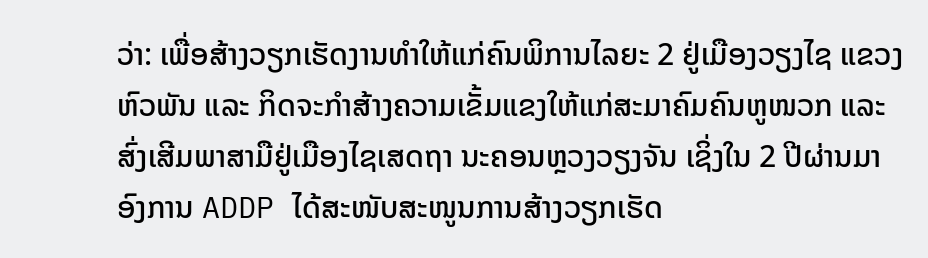ວ່າ: ເພື່ອສ້າງວຽກເຮັດງານທຳໃຫ້ແກ່ຄົນພິການໄລຍະ 2 ຢູ່ເມືອງວຽງໄຊ ແຂວງຫົວພັນ ແລະ ກິດຈະກຳສ້າງຄວາມເຂັ້ມແຂງໃຫ້ແກ່ສະມາຄົມຄົນຫູໜວກ ແລະ ສົ່ງເສີມພາສາມືຢູ່ເມືອງໄຊເສດຖາ ນະຄອນຫຼວງວຽງຈັນ ເຊິ່ງໃນ 2 ປີຜ່ານມາ ອົງການ ADDP ໄດ້ສະໜັບສະໜູນການສ້າງວຽກເຮັດ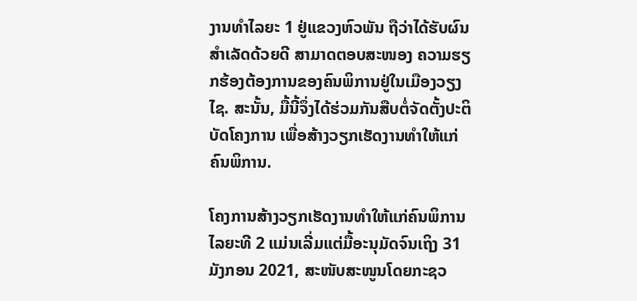ງານທໍາໄລຍະ 1 ຢູ່ແຂວງຫົວພັນ ຖືວ່າໄດ້ຮັບຜົນສຳເລັດດ້ວຍດີ ສາມາດຕອບສະໜອງ ຄວາມຮຽກຮ້ອງຕ້ອງການຂອງຄົນພິການຢູ່ໃນເມືອງວຽງໄຊ. ສະນັ້ນ, ມື້ນີ້ຈຶ່ງໄດ້ຮ່ວມກັນສືບຕໍ່ຈັດຕັ້ງປະຕິບັດໂຄງການ ເພື່ອສ້າງວຽກເຮັດງານທຳໃຫ້ແກ່ຄົນພິການ.

ໂຄງການສ້າງວຽກເຮັດງານທໍາໃຫ້ແກ່ຄົນພິການ ໄລຍະທີ 2 ແມ່ນເລີ່ມແຕ່ມື້ອະນຸມັດຈົນເຖິງ 31 ມັງກອນ 2021, ສະໜັບສະໜູນໂດຍກະຊວ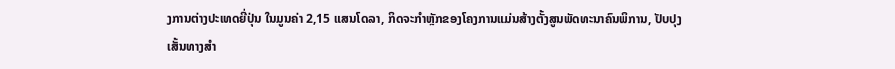ງການຕ່າງປະເທດຍີ່ປຸ່ນ ໃນມູນຄ່າ 2,15 ແສນໂດລາ, ກິດຈະກຳຫຼັກຂອງໂຄງການແມ່ນສ້າງຕັ້ງສູນພັດທະນາຄົນພິການ, ປັບປຸງເສັ້ນທາງສຳ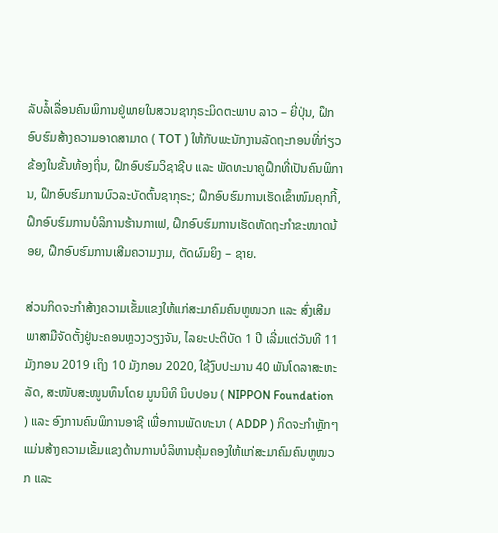ລັບລໍ້ເລື່ອນຄົນພິການຢູ່ພາຍໃນສວນຊາກຸຣະມິດຕະພາບ ລາວ – ຍີ່ປຸ່ນ, ຝຶກອົບຮົມສ້າງຄວາມອາດສາມາດ ( TOT ) ໃຫ້ກັບພະນັກງານລັດຖະກອນທີ່ກ່ຽວຂ້ອງໃນຂັ້ນທ້ອງຖິ່ນ, ຝຶກອົບຮົມວິຊາຊີບ ແລະ ພັດທະນາຄູຝຶກທີ່ເປັນຄົນພິການ, ຝຶກອົບຮົມການບົວລະບັດຕົ້ນຊາກຸຣະ; ຝຶກອົບຮົມການເຮັດເຂົ້າໜົມຄຸກກີ້, ຝຶກອົບຮົມການບໍລິການຮ້ານກາເຟ, ຝຶກອົບຮົມການເຮັດຫັດຖະກຳຂະໜາດນ້ອຍ, ຝຶກອົບຮົມການເສີມຄວາມງາມ, ຕັດຜົມຍິງ – ຊາຍ.

ສ່ວນກິດຈະກຳສ້າງຄວາມເຂັ້ມແຂງໃຫ້ແກ່ສະມາຄົມຄົນຫູໜວກ ແລະ ສົ່ງເສີມພາສາມືຈັດຕັ້ງຢູ່ນະຄອນຫຼວງວຽງຈັນ, ໄລຍະປະຕິບັດ 1 ປີ ເລີ່ມແຕ່ວັນທີ 11 ມັງກອນ 2019 ເຖິງ 10 ມັງກອນ 2020, ໃຊ້ງົບປະມານ 40 ພັນໂດລາສະຫະລັດ, ສະໜັບສະໜູນທຶນໂດຍ ມູນນິທິ ນິບປອນ ( NIPPON Foundation ) ແລະ ອົງການຄົນພິການອາຊີ ເພື່ອການພັດທະນາ ( ADDP ) ກິດຈະກຳຫຼັກໆແມ່ນສ້າງຄວາມເຂັ້ມແຂງດ້ານການບໍລິຫານຄຸ້ມຄອງໃຫ້ແກ່ສະມາຄົມຄົນຫູໜວກ ແລະ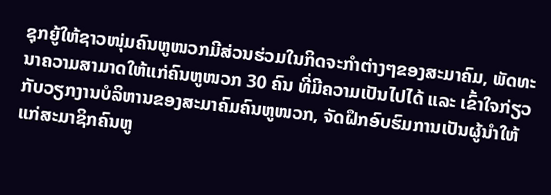ຊຸກຍູ້ໃຫ້ຊາວໜຸ່ມຄົນຫູໜວກມີສ່ວນຮ່ວມໃນກິດຈະກໍາຕ່າງໆຂອງສະມາຄົມ, ພັດທະນາຄວາມສາມາດໃຫ້ແກ່ຄົນຫູໜວກ 30 ຄົນ ທີ່ມີຄວາມເປັນໄປໄດ້ ແລະ ເຂົ້າໃຈກ່ຽວກັບວຽກງານບໍລິຫານຂອງສະມາຄົມຄົນຫູໜວກ, ຈັດຝຶກອົບຮົມການເປັນຜູ້ນຳໃຫ້ແກ່ສະມາຊິກຄົນຫູ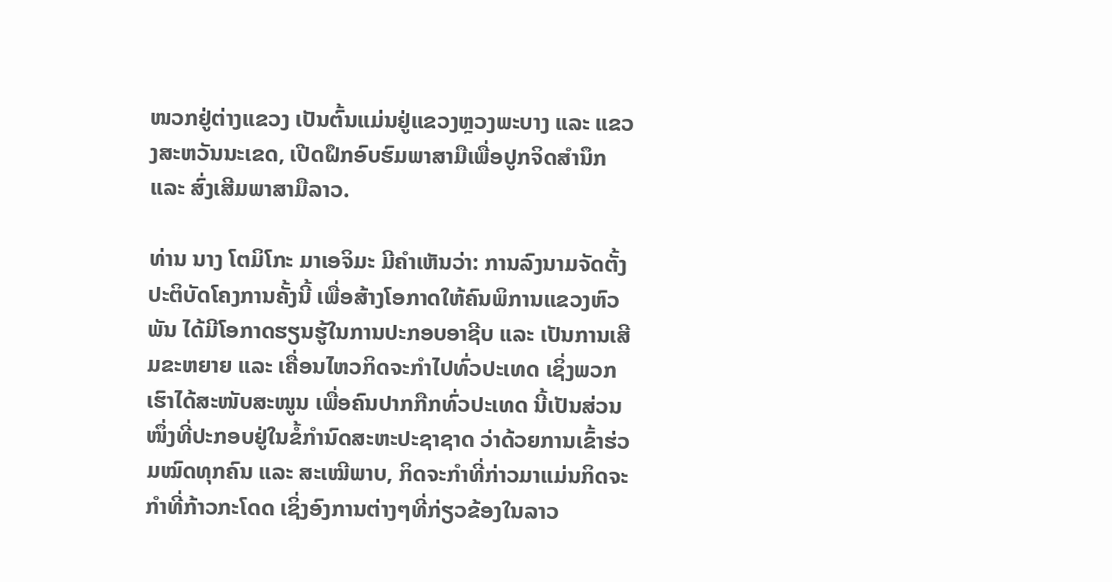ໜວກຢູ່ຕ່າງແຂວງ ເປັນຕົ້ນແມ່ນຢູ່ແຂວງຫຼວງພະບາງ ແລະ ແຂວງສະຫວັນນະເຂດ, ເປີດຝຶກອົບຮົມພາສາມືເພື່ອປູກຈິດສຳນຶກ ແລະ ສົ່ງເສີມພາສາມືລາວ.

ທ່ານ ນາງ ໂຕມິໂກະ ມາເອຈິມະ ມີຄຳເຫັນວ່າ: ການລົງນາມຈັດຕັ້ງປະຕິບັດໂຄງການຄັ້ງນີ້ ເພື່ອສ້າງໂອກາດໃຫ້ຄົນພິການແຂວງຫົວພັນ ໄດ້ມີໂອກາດຮຽນຮູ້ໃນການປະກອບອາຊີບ ແລະ ເປັນການເສີມຂະຫຍາຍ ແລະ ເຄື່ອນໄຫວກິດຈະກຳໄປທົ່ວປະເທດ ເຊິ່ງພວກເຮົາໄດ້ສະໜັບສະໜູນ ເພື່ອຄົນປາກກືກທົ່ວປະເທດ ນີ້ເປັນສ່ວນໜຶ່ງທີ່ປະກອບຢູ່ໃນຂໍ້ກຳນົດສະຫະປະຊາຊາດ ວ່າດ້ວຍການເຂົ້າຮ່ວມໝົດທຸກຄົນ ແລະ ສະເໝີພາບ, ກິດຈະກຳທີ່ກ່າວມາແມ່ນກິດຈະກຳທີ່ກ້າວກະໂດດ ເຊິ່ງອົງການຕ່າງໆທີ່ກ່ຽວຂ້ອງໃນລາວ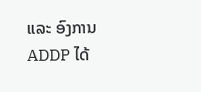ແລະ ອົງການ ADDP ໄດ້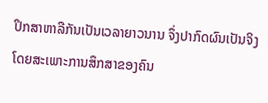ປຶກສາຫາລືກັນເປັນເວລາຍາວນານ ຈຶ່ງປາກົດຜົນເປັນຈິງ ໂດຍສະເພາະການສຶກສາຂອງຄົນ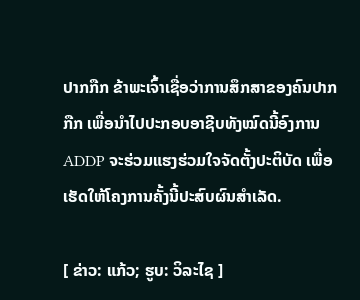ປາກກືກ ຂ້າພະເຈົ້າເຊື່ອວ່າການສຶກສາຂອງຄົນປາກກືກ ເພື່ອນຳໄປປະກອບອາຊີບທັງໝົດນີ້ອົງການ ADDP ຈະຮ່ວມແຮງຮ່ວມໃຈຈັດຕັ້ງປະຕິບັດ ເພື່ອເຮັດໃຫ້ໂຄງການຄັ້ງນີ້ປະສົບຜົນສຳເລັດ.

[ ຂ່າວ: ແກ້ວ; ຮູບ: ວິລະໄຊ ]